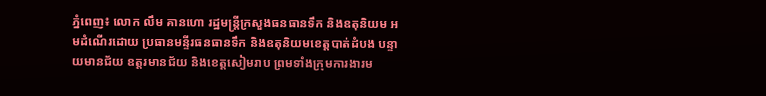ភ្នំពេញ៖ លោក លឹម គានហោ រដ្ឋមន្ត្រីក្រសួងធនធានទឹក និងឧតុនិយម អមដំណើរដោយ ប្រធានមន្ទីរធនធានទឹក និងឧតុនិយមខេត្តបាត់ដំបង បន្ទាយមានជ័យ ឧត្តរមានជ័យ និងខេត្តសៀមរាប ព្រមទាំងក្រុមការងារម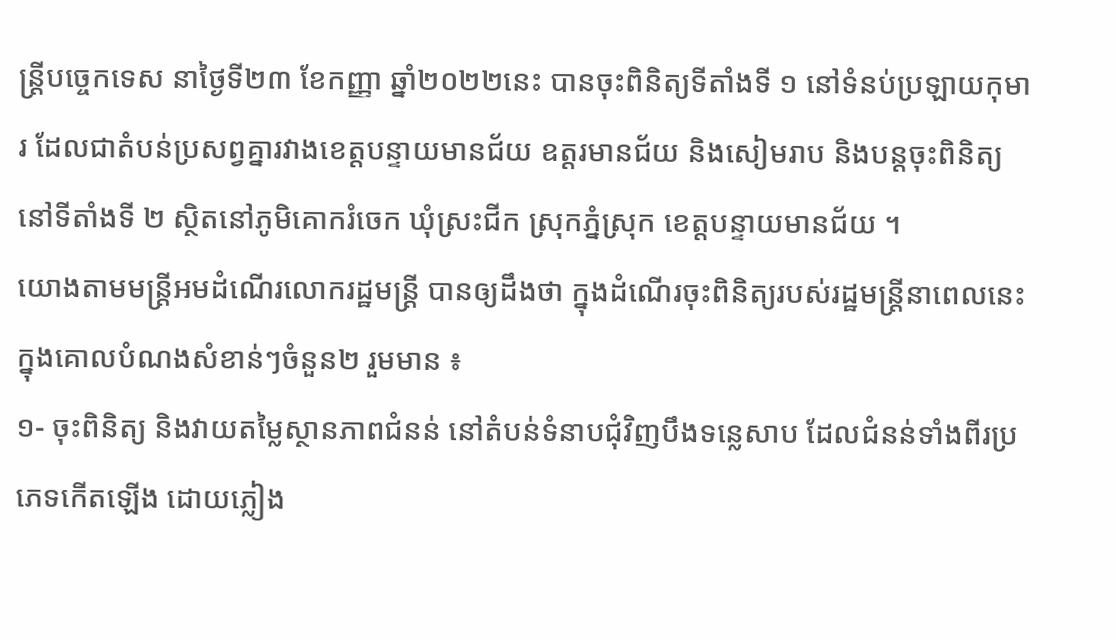ន្រ្តីបច្ចេកទេស នាថ្ងៃទី២៣ ខែកញ្ញា ឆ្នាំ២០២២នេះ បានចុះពិនិត្យទីតាំងទី ១ នៅទំនប់ប្រឡាយកុមារ ដែលជាតំបន់ប្រសព្វគ្នារវាងខេត្តបន្ទាយមានជ័យ ឧត្តរមានជ័យ និងសៀមរាប និងបន្តចុះពិនិត្យនៅទីតាំងទី ២ ស្ថិតនៅភូមិគោករំចេក ឃុំស្រះជីក ស្រុកភ្នំស្រុក ខេត្តបន្ទាយមានជ័យ ។
យោងតាមមន្ត្រីអមដំណើរលោករដ្ឋមន្ត្រី បានឲ្យដឹងថា ក្នុងដំណើរចុះពិនិត្យរបស់រដ្ឋមន្ត្រីនាពេលនេះ ក្នុងគោលបំណងសំខាន់ៗចំនួន២ រួមមាន ៖
១- ចុះពិនិត្យ និងវាយតម្លៃស្ថានភាពជំនន់ នៅតំបន់ទំនាបជុំវិញបឹងទន្លេសាប ដែលជំនន់ទាំងពីរប្រភេទកើតឡើង ដោយភ្លៀង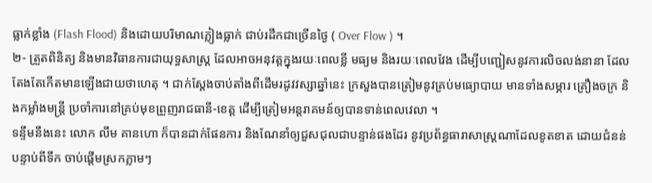ធ្លាក់ខ្លាំង (Flash Flood) និងដោយបរិមាណភ្លៀងធ្លាក់ ជាប់រដឹកជាច្រើនថ្ងៃ ( Over Flow ) ។
២- ត្រួតពិនិត្យ និងមានវិធានការជាយុទ្ធសាស្រ្ត ដែលអាចអនុវត្តក្នុងរយៈពេលខ្លី មធ្យម និងរយៈពេលវែង ដើម្បីបញ្ជៀសនូវការលិចលង់នានា ដែលតែងតែកើតមានឡើងជាយថាហេតុ ។ ជាក់ស្តែងចាប់តាំងពីដើមរដូវវស្សាឆ្នាំនេះ ក្រសួងបានត្រៀមនូវគ្រប់មធ្យោបាយ មានទាំងសម្ភារ គ្រឿងចក្រ និងកម្លាំងមន្រ្តី ប្រចាំការនៅគ្រប់មុខព្រួញរាជធានី-ខេត្ត ដើម្បីត្រៀមអន្តរាគមន៍ឲ្យបានទាន់ពេលវេលា ។
ទន្ទឹមនឹងនេះ លោក លឹម គានហោ ក៏បានដាក់ផែនការ និងណែនាំឲ្យជួសជុលជាបន្ទាន់ផងដែរ នូវប្រព័ន្ធធារាសាស្ត្រណាដែលខូតខាត ដោយជំនន់បន្ទាប់ពីទឹក ចាប់ផ្តើមស្រកភ្លាមៗ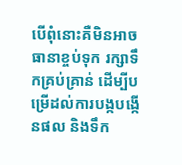បើពុំនោះគឺមិនអាចធានាខ្ចប់ទុក រក្សាទឹកគ្រប់គ្រាន់ ដើម្បីបម្រើដល់ការបង្កបង្កើនផល និងទឹក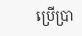ប្រើប្រា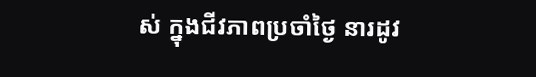ស់ ក្នុងជីវភាពប្រចាំថ្ងៃ នារដូវ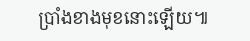ប្រាំងខាងមុខនោះឡើយ៕